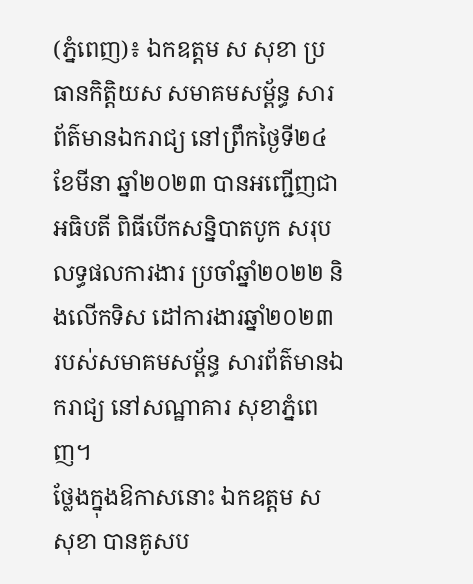(ភ្នំពេញ)៖ ឯកឧត្តម ស សុខា ប្រធានកិត្តិយស សមាគមសម្ព័ន្ធ សារព័ត៌មានឯករាជ្យ នៅព្រឹកថ្ងៃទី២៤ ខែមីនា ឆ្នាំ២០២៣ បានអញ្ជើញជាអធិបតី ពិធីបើកសន្និបាតបូក សរុបលទ្ធផលការងារ ប្រចាំឆ្នាំ២០២២ និងលើកទិស ដៅការងារឆ្នាំ២០២៣ របស់សមាគមសម្ព័ន្ធ សារព័ត៌មានឯករាជ្យ នៅសណ្ឋាគារ សុខាភ្នំពេញ។
ថ្លែងក្នុងឱកាសនោះ ឯកឧត្តម ស សុខា បានគូសប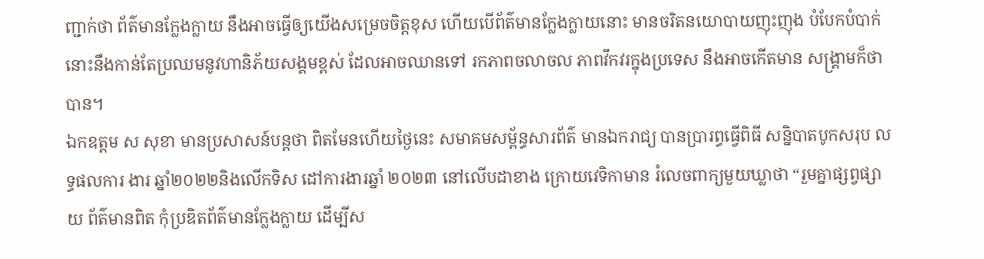ញ្ជាក់ថា ព័ត៌មានក្លែងក្លាយ នឹងអាចធ្វើឲ្យយើងសម្រេចចិត្តខុស ហើយបើព័ត៌មានក្លែងក្លាយនោះ មានចរិតនយោបាយញុះញុង បំបែកបំបាក់ នោះនឹងកាន់តែប្រឈមនូវហានិភ័យសង្គមខ្ពស់ ដែលអាចឈានទៅ រកភាពចលាចល ភាពវឹកវរក្នុងប្រទេស នឹងអាចកើតមាន សង្គ្រាមក៏ថាបាន។
ឯកឧត្តម ស សុខា មានប្រសាសន៍បន្តថា ពិតមែនហើយថ្ងៃនេះ សមាគមសម្ព័ន្ធសារព័ត៌ មានឯករាជ្យ បានប្រារព្ធធ្វើពិធី សន្និបាតបូកសរុប លទ្ធផលការ ងារ ឆ្នាំ២០២២និងលើកទិស ដៅការងារឆ្នាំ ២០២៣ នៅលើបដាខាង ក្រោយវេទិកាមាន រំលេចពាក្យមួយឃ្លាថា “រួមគ្នាផ្សព្វផ្សាយ ព័ត៌មានពិត កុំប្រឌិតព័ត៌មានក្លែងក្លាយ ដើម្បីស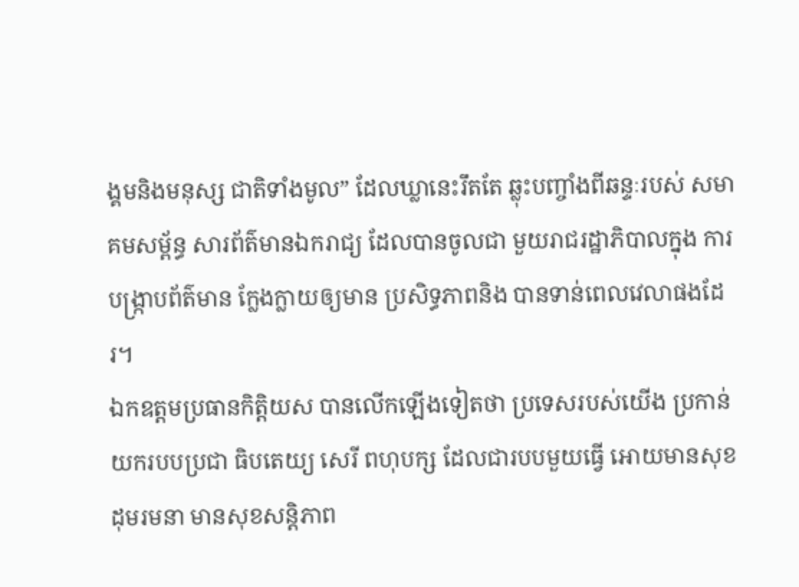ង្គមនិងមនុស្ស ជាតិទាំងមូល” ដែលឃ្លានេះរឹតតែ ឆ្លុះបញ្ចាំងពីឆន្ទៈរបស់ សមាគមសម្ព័ន្ធ សារព័ត៌មានឯករាជ្យ ដែលបានចូលជា មួយរាជរដ្ឋាភិបាលក្នុង ការបង្ក្រាបព័ត៌មាន ក្លែងក្លាយឲ្យមាន ប្រសិទ្ធភាពនិង បានទាន់ពេលវេលាផងដែរ។
ឯកឧត្តមប្រធានកិត្តិយស បានលើកឡើងទៀតថា ប្រទេសរបស់យើង ប្រកាន់យករបបប្រជា ធិបតេយ្យ សេរី ពហុបក្ស ដែលជារបបមួយធ្វើ អោយមានសុខដុមរមនា មានសុខសន្តិភាព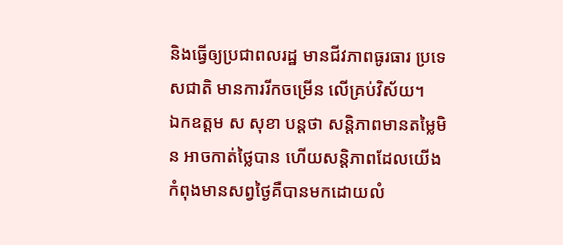និងធ្វើឲ្យប្រជាពលរដ្ឋ មានជីវភាពធូរធារ ប្រទេសជាតិ មានការរីកចម្រើន លើគ្រប់វិស័យ។
ឯកឧត្តម ស សុខា បន្តថា សន្តិភាពមានតម្លៃមិន អាចកាត់ថ្លៃបាន ហើយសន្តិភាពដែលយើង កំពុងមានសព្វថ្ងៃគឺបានមកដោយលំ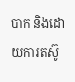បាក និងដោយការតស៊ូ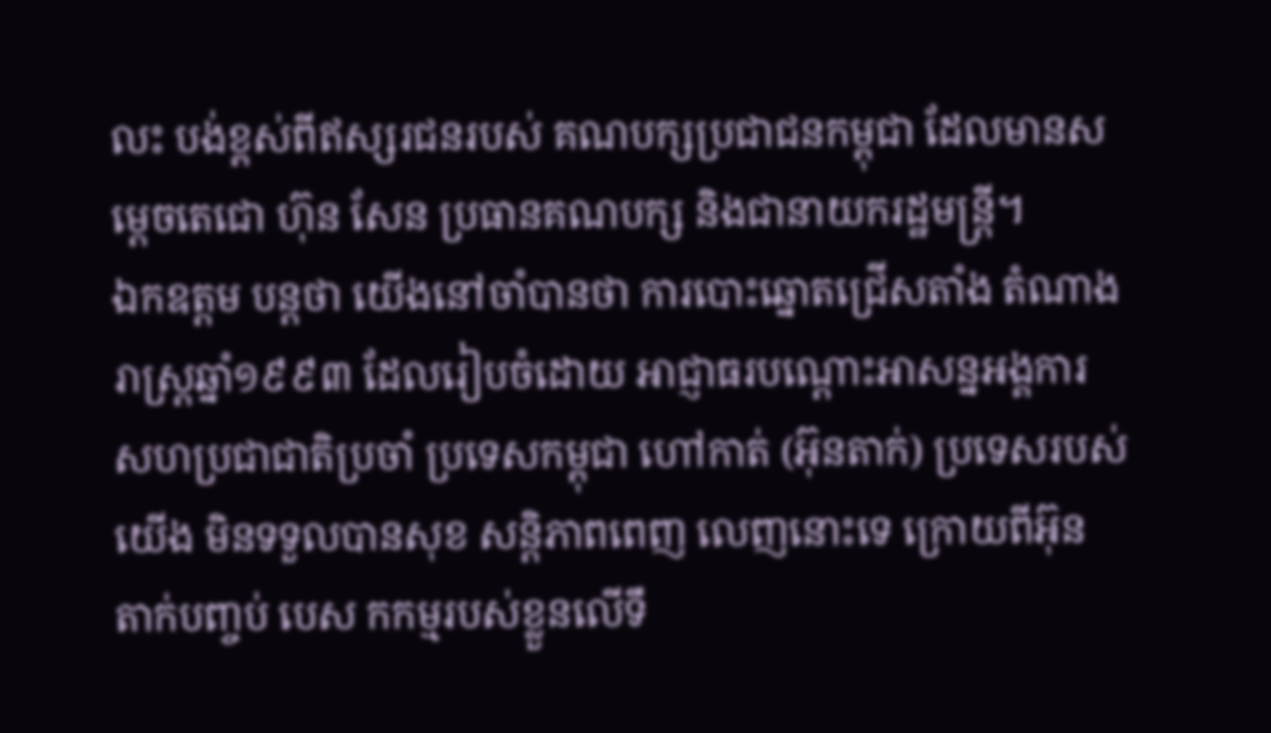លះ បង់ខ្ពស់ពីឥស្សរជនរបស់ គណបក្សប្រជាជនកម្ពុជា ដែលមានសម្តេចតេជោ ហ៊ុន សែន ប្រធានគណបក្ស និងជានាយករដ្ឋមន្ត្រី។
ឯកឧត្តម បន្តថា យើងនៅចាំបានថា ការបោះឆ្នោតជ្រើសតាំង តំណាងរាស្ត្រឆ្នាំ១៩៩៣ ដែលរៀបចំដោយ អាជ្ញាធរបណ្តោះអាសន្នអង្គការ សហប្រជាជាតិប្រចាំ ប្រទេសកម្ពុជា ហៅកាត់ (អ៊ុនតាក់) ប្រទេសរបស់យើង មិនទទួលបានសុខ សន្តិភាពពេញ លេញនោះទេ ក្រោយពីអ៊ុន តាក់បញ្ចប់ បេស កកម្មរបស់ខ្លួនលើទឹ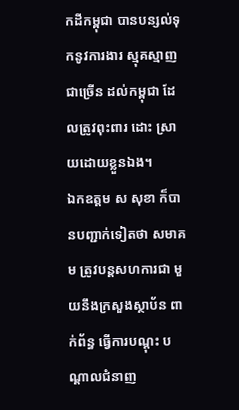កដីកម្ពុជា បានបន្សល់ទុកនូវការងារ ស្មុគស្មាញជាច្រើន ដល់កម្ពុជា ដែលត្រូវពុះពារ ដោះ ស្រាយដោយខ្លួនឯង។
ឯកឧត្តម ស សុខា ក៏បានបញ្ជាក់ទៀតថា សមាគម ត្រូវបន្តសហការជា មួយនឹងក្រសួងស្ថាប័ន ពាក់ព័ន្ធ ធ្វើការបណ្តុះ បណ្តាលជំនាញ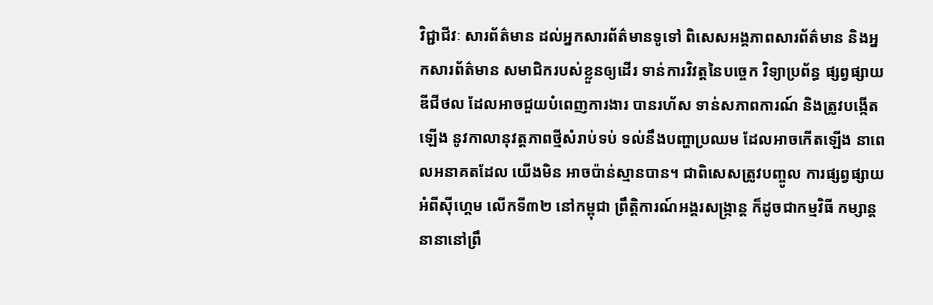វិជ្ជាជីវៈ សារព័ត៌មាន ដល់អ្នកសារព័ត៌មានទូទៅ ពិសេសអង្គភាពសារព័ត៌មាន និងអ្នកសារព័ត៌មាន សមាជិករបស់ខ្លួនឲ្យដើរ ទាន់ការវិវត្តនៃបច្ចេក វិទ្យាប្រព័ន្ធ ផ្សព្វផ្សាយឌីជីថល ដែលអាចជួយបំពេញការងារ បានរហ័ស ទាន់សភាពការណ៍ និងត្រូវបង្កើតឡើង នូវកាលានុវត្តភាពថ្មីសំរាប់ទប់ ទល់នឹងបញ្ហាប្រឈម ដែលអាចកើតឡើង នាពេលអនាគតដែល យើងមិន អាចប៉ាន់ស្មានបាន។ ជាពិសេសត្រូវបញ្ចូល ការផ្សព្វផ្សាយអំពីស៊ីហ្គេម លើកទី៣២ នៅកម្ពុជា ព្រឹត្តិការណ៍អង្គរសង្ក្រាន្ត ក៏ដូចជាកម្មវិធី កម្សាន្តនានានៅព្រឹ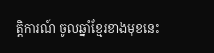ត្តិការណ៍ ចូលឆ្នាំខ្មែរខាងមុខនេះ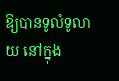ឱ្យបានទូលំទូលាយ នៅក្នុង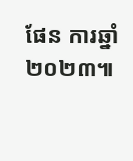ផែន ការឆ្នាំ២០២៣៕